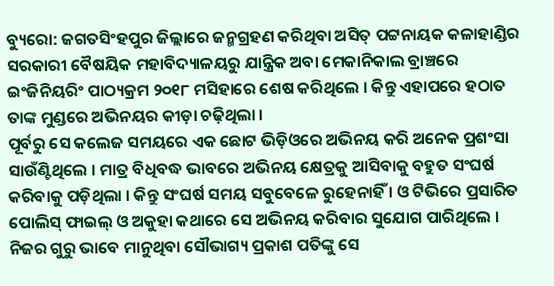ବ୍ୟୁରୋ: ଜଗତସିଂହପୁର ଜିଲ୍ଲାରେ ଜନ୍ମଗ୍ରହଣ କରିଥିବା ଅସିତ୍ ପଟ୍ଟନାୟକ କଳାହାଣ୍ଡିର ସରକାରୀ ବୈଷୟିକ ମହାବିଦ୍ୟାଳୟରୁ ଯାନ୍ତ୍ରିକ ଅବା ମେକାନିକାଲ ବ୍ରାଞ୍ଚରେ ଇଂଜିନିୟରିଂ ପାଠ୍ୟକ୍ରମ ୨୦୧୮ ମସିହାରେ ଶେଷ କରିଥିଲେ । କିନ୍ତୁ ଏହାପରେ ହଠାତ ତାଙ୍କ ମୁଣ୍ଡରେ ଅଭିନୟର କୀଡ଼ା ଚଢ଼ିଥିଲା ।
ପୂର୍ବରୁ ସେ କଲେଜ ସମୟରେ ଏକ ଛୋଟ ଭିଡ଼ିଓରେ ଅଭିନୟ କରି ଅନେକ ପ୍ରଶଂସା ସାଉଁଣ୍ଟିଥିଲେ । ମାତ୍ର ବିଧିବଦ୍ଧ ଭାବରେ ଅଭିନୟ କ୍ଷେତ୍ରକୁ ଆସିବାକୁ ବହୁତ ସଂଘର୍ଷ କରିବାକୁ ପଡ଼ିଥିଲା । କିନ୍ତୁ ସଂଘର୍ଷ ସମୟ ସବୁବେଳେ ରୁହେନାହିଁ । ଓ ଟିଭିରେ ପ୍ରସାରିତ ପୋଲିସ୍ ଫାଇଲ୍ ଓ ଅକୁହା କଥାରେ ସେ ଅଭିନୟ କରିବାର ସୁଯୋଗ ପାରିଥିଲେ । ନିଜର ଗୁରୁ ଭାବେ ମାନୁଥିବା ସୌଭାଗ୍ୟ ପ୍ରକାଶ ପତିଙ୍କୁ ସେ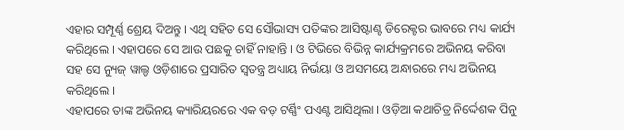ଏହାର ସମ୍ପୂର୍ଣ୍ଣ ଶ୍ରେୟ ଦିଅନ୍ତୁ । ଏଥି ସହିତ ସେ ସୌଭାସ୍ୟ ପତିଙ୍କର ଆସିଷ୍ଟାଣ୍ଟ ଡିରେକ୍ଟର ଭାବରେ ମଧ୍ୟ କାର୍ଯ୍ୟ କରିଥିଲେ । ଏହାପରେ ସେ ଆଉ ପଛକୁ ଚାହିଁ ନାହାନ୍ତି । ଓ ଟିଭିରେ ବିଭିନ୍ନ କାର୍ଯ୍ୟକ୍ରମରେ ଅଭିନୟ କରିବା ସହ ସେ ନ୍ୟୁଜ୍ ୱାଲ୍ଡ ଓଡ଼ିଶାରେ ପ୍ରସାରିତ ସ୍ୱତନ୍ତ୍ର ଅଧ୍ୟାୟ ନିର୍ଭୟା ଓ ଅସମୟେ ଅନ୍ଧାରରେ ମଧ୍ୟ ଅଭିନୟ କରିଥିଲେ ।
ଏହାପରେ ତାଙ୍କ ଅଭିନୟ କ୍ୟାରିୟରରେ ଏକ ବଡ଼ ଟର୍ଣ୍ଣିଂ ପଏଣ୍ଟ ଆସିଥିଲା । ଓଡ଼ିଆ କଥାଚିତ୍ର ନିର୍ଦ୍ଦେଶକ ପିନୁ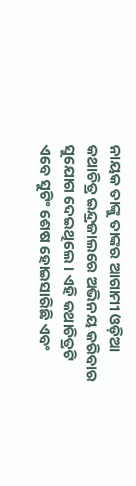ନାୟକ ତାଙ୍କୁ ତାଙ୍କର ଆଗାମୀ ଓଡ଼ିଆ କଥାଚିତ୍ର ଇନ୍ଦ୍ରଜାଲରେ ଅଭିନୟ କରିବାର ସୁଯୋଗ ଦେଇଥିଲେ । ଏହି କଥାଚିତ୍ରଟି ଏବେ ସୁଟିଂ ଶେଷ ହୋଇସାରିଛି ଏବଂ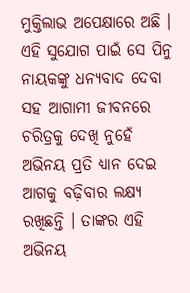ମୁକ୍ତିଲାଭ ଅପେକ୍ଷାରେ ଅଛି । ଏହି ସୁଯୋଗ ପାଇଁ ସେ ପିନୁ ନାୟକଙ୍କୁ ଧନ୍ୟବାଦ ଦେବା ସହ ଆଗାମୀ ଜୀବନରେ ଚରିତ୍ରକୁ ଦେଖି ନୁହେଁ ଅଭିନୟ ପ୍ରତି ଧ୍ୟାନ ଦେଇ ଆଗକୁ ବଢ଼ିବାର ଲକ୍ଷ୍ୟ ରଖିଛନ୍ତି । ତାଙ୍କର ଏହି ଅଭିନୟ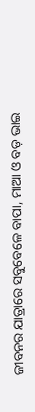ଜୀବନର ଯାତ୍ରାରେ ସବୁବେଳେ ବାପା, ମାଆ ଓ ବଡ଼ ଭାଇ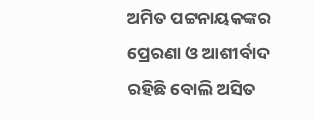ଅମିତ ପଟ୍ଟନାୟକଙ୍କର ପ୍ରେରଣା ଓ ଆଶୀର୍ବାଦ ରହିଛି ବୋଲି ଅସିତ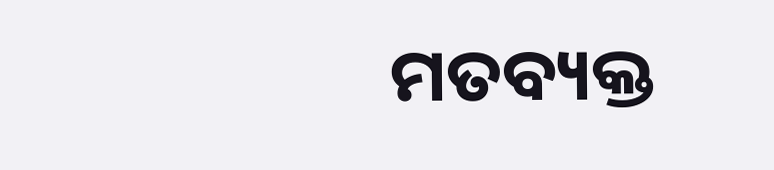ମତବ୍ୟକ୍ତ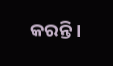କରନ୍ତି ।